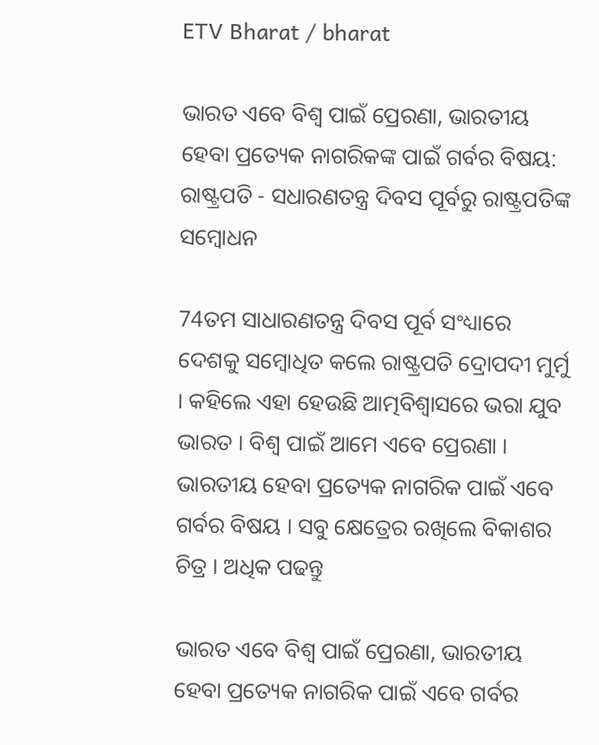ETV Bharat / bharat

ଭାରତ ଏବେ ବିଶ୍ୱ ପାଇଁ ପ୍ରେରଣା, ଭାରତୀୟ ହେବା ପ୍ରତ୍ୟେକ ନାଗରିକଙ୍କ ପାଇଁ ଗର୍ବର ବିଷୟ: ରାଷ୍ଟ୍ରପତି - ସଧାରଣତନ୍ତ୍ର ଦିବସ ପୂର୍ବରୁ ରାଷ୍ଟ୍ରପତିଙ୍କ ସମ୍ବୋଧନ

74ତମ ସାଧାରଣତନ୍ତ୍ର ଦିବସ ପୂର୍ବ ସଂଧ୍ୟାରେ ଦେଶକୁ ସମ୍ବୋଧିତ କଲେ ରାଷ୍ଟ୍ରପତି ଦ୍ରୋପଦୀ ମୁର୍ମୁ । କହିଲେ ଏହା ହେଉଛି ଆତ୍ମବିଶ୍ବାସରେ ଭରା ଯୁବ ଭାରତ । ବିଶ୍ବ ପାଇଁ ଆମେ ଏବେ ପ୍ରେରଣା । ଭାରତୀୟ ହେବା ପ୍ରତ୍ୟେକ ନାଗରିକ ପାଇଁ ଏବେ ଗର୍ବର ବିଷୟ । ସବୁ କ୍ଷେତ୍ରେର ରଖିଲେ ବିକାଶର ଚିତ୍ର । ଅଧିକ ପଢନ୍ତୁ

ଭାରତ ଏବେ ବିଶ୍ବ ପାଇଁ ପ୍ରେରଣା, ଭାରତୀୟ ହେବା ପ୍ରତ୍ୟେକ ନାଗରିକ ପାଇଁ ଏବେ ଗର୍ବର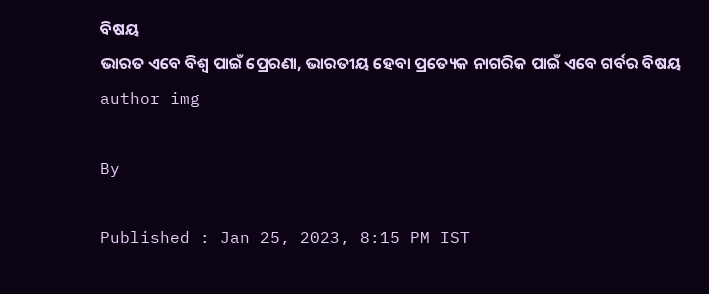ବିଷୟ
ଭାରତ ଏବେ ବିଶ୍ବ ପାଇଁ ପ୍ରେରଣା, ଭାରତୀୟ ହେବା ପ୍ରତ୍ୟେକ ନାଗରିକ ପାଇଁ ଏବେ ଗର୍ବର ବିଷୟ
author img

By

Published : Jan 25, 2023, 8:15 PM IST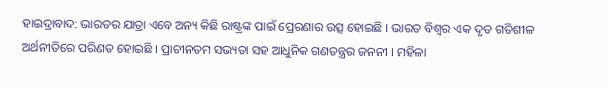ହାଇଦ୍ରାବାଦ: ଭାରତର ଯାତ୍ରା ଏବେ ଅନ୍ୟ କିଛି ରାଷ୍ଟ୍ରଙ୍କ ପାଇଁ ପ୍ରେରଣାର ଉତ୍ସ ହୋଇଛି । ଭାରତ ବିଶ୍ବର ଏକ ଦୃତ ଗତିଶୀଳ ଅର୍ଥନୀତିରେ ପରିଣତ ହୋଇଛି । ପ୍ରାଚୀନତମ ସଭ୍ୟତା ସହ ଆଧୁନିକ ଗଣତନ୍ତ୍ରର ଜନନୀ । ମହିଳା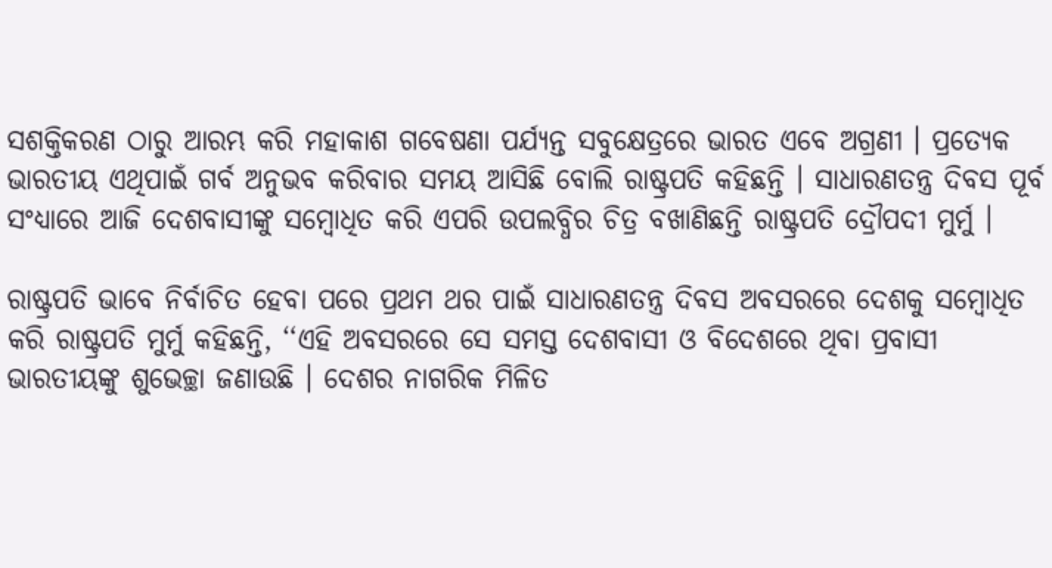ସଶକ୍ତିକରଣ ଠାରୁ ଆରମ୍ଭ କରି ମହାକାଶ ଗବେଷଣା ପର୍ଯ୍ୟନ୍ତ ସବୁକ୍ଷେତ୍ରରେ ଭାରତ ଏବେ ଅଗ୍ରଣୀ । ପ୍ରତ୍ୟେକ ଭାରତୀୟ ଏଥିପାଇଁ ଗର୍ବ ଅନୁଭବ କରିବାର ସମୟ ଆସିଛି ବୋଲି ରାଷ୍ଟ୍ରପତି କହିଛନ୍ତି । ସାଧାରଣତନ୍ତ୍ର ଦିବସ ପୂର୍ବ ସଂଧ୍ୟାରେ ଆଜି ଦେଶବାସୀଙ୍କୁ ସମ୍ବୋଧିତ କରି ଏପରି ଉପଲବ୍ଧିର ଚିତ୍ର ବଖାଣିଛନ୍ତି ରାଷ୍ଟ୍ରପତି ଦ୍ରୌପଦୀ ମୁର୍ମୁ ।

ରାଷ୍ଟ୍ରପତି ଭାବେ ନିର୍ବାଚିତ ହେବା ପରେ ପ୍ରଥମ ଥର ପାଇଁ ସାଧାରଣତନ୍ତ୍ର ଦିବସ ଅବସରରେ ଦେଶକୁ ସମ୍ବୋଧିତ କରି ରାଷ୍ଟ୍ରପତି ମୁର୍ମୁ କହିଛନ୍ତି, ‘‘ଏହି ଅବସରରେ ସେ ସମସ୍ତ ଦେଶବାସୀ ଓ ବିଦେଶରେ ଥିବା ପ୍ରବାସୀ ଭାରତୀୟଙ୍କୁ ଶୁଭେଚ୍ଛା ଜଣାଉଛି । ଦେଶର ନାଗରିକ ମିଳିତ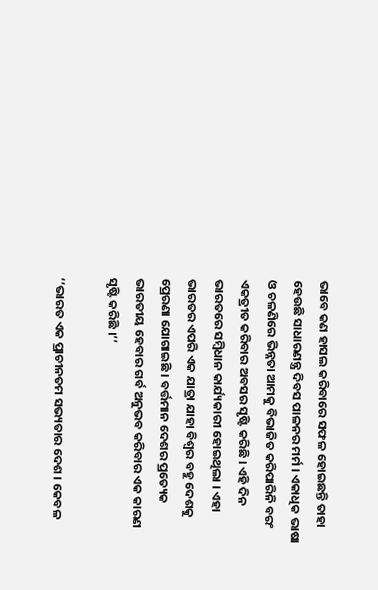ଭାବେ କଣ ହାସଲ କରିବାରେ ସଫଳ ହୋଇଛନ୍ତି ତାହା ହେଉଛି ସାଧାରଣନ୍ତ୍ର ଦିବସ ପାଳନର ମର୍ମ । ଏକାଧିକ ଭାଷା ଓ ଚଳଣିରେ ଭିନ୍ନତା ଆମକୁ ବିଭାଜିତ କରିପାରିନି ବରଂ ଏକତ୍ରୀତ କରିବାର ଅବସର ସୃଷ୍ଟି କରିଛି । ଏହି ଦିନ ଭାରତରେ ସମ୍ବିଧାନ କାର୍ଯ୍ୟକାରୀ ହୋଇଥିଲା । ଏହା ଭାରତର ଏପରି ଏକ ଯାତ୍ରା ଯାହା ବିଶ୍ବର ବହୁ ଦେଶକୁ ପ୍ରେରଣା ଯୋଗାଇଛି । ବର୍ତ୍ତମାନ ଦେଶର ପ୍ରତ୍ୟେକ ଭାରତୀୟ ହେବାର ଗର୍ବ ଅନୁଭବ କରିବାର ଏକ କାରଣ ସୃଷ୍ଟି କରିଛି ।’’

‘‘ଭାରତ ଏକ ପ୍ରାଚୀନତମ ସଭ୍ୟତାର ଦେଶ । କେବଳ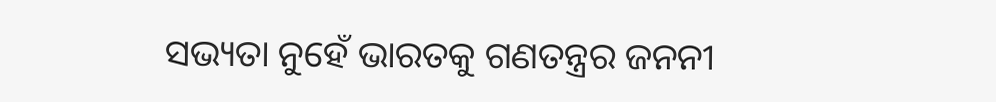ସଭ୍ୟତା ନୁହେଁ ଭାରତକୁ ଗଣତନ୍ତ୍ରର ଜନନୀ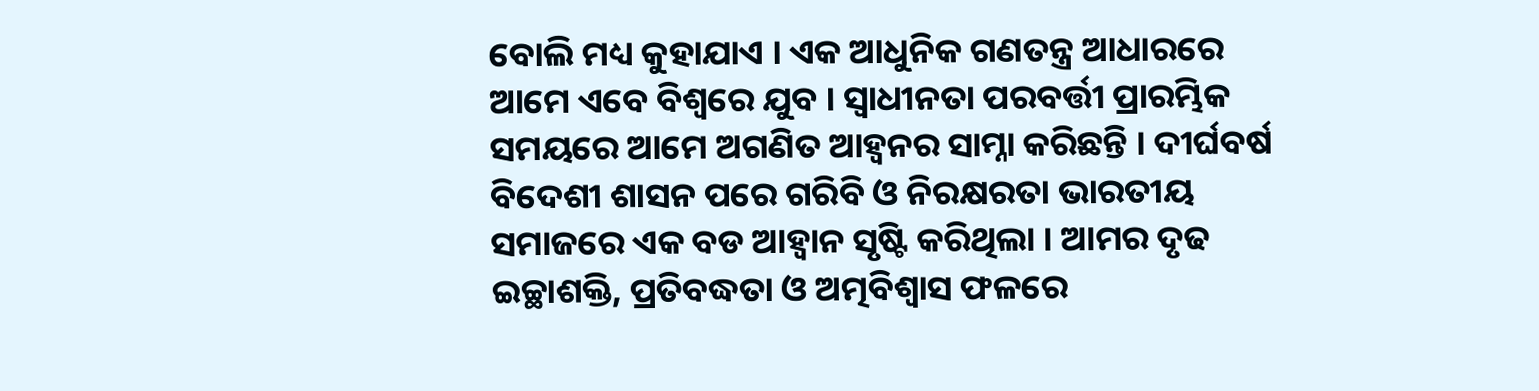ବୋଲି ମଧ୍ୟ କୁହାଯାଏ । ଏକ ଆଧୁନିକ ଗଣତନ୍ତ୍ର ଆଧାରରେ ଆମେ ଏବେ ବିଶ୍ବରେ ଯୁବ । ସ୍ବାଧୀନତା ପରବର୍ତ୍ତୀ ପ୍ରାରମ୍ଭିକ ସମୟରେ ଆମେ ଅଗଣିତ ଆହ୍ବନର ସାମ୍ନା କରିଛନ୍ତି । ଦୀର୍ଘବର୍ଷ ବିଦେଶୀ ଶାସନ ପରେ ଗରିବି ଓ ନିରକ୍ଷରତା ଭାରତୀୟ ସମାଜରେ ଏକ ବଡ ଆହ୍ବାନ ସୃଷ୍ଟି କରିଥିଲା । ଆମର ଦୃଢ ଇଚ୍ଛାଶକ୍ତି, ପ୍ରତିବଦ୍ଧତା ଓ ଅତ୍ମବିଶ୍ବାସ ଫଳରେ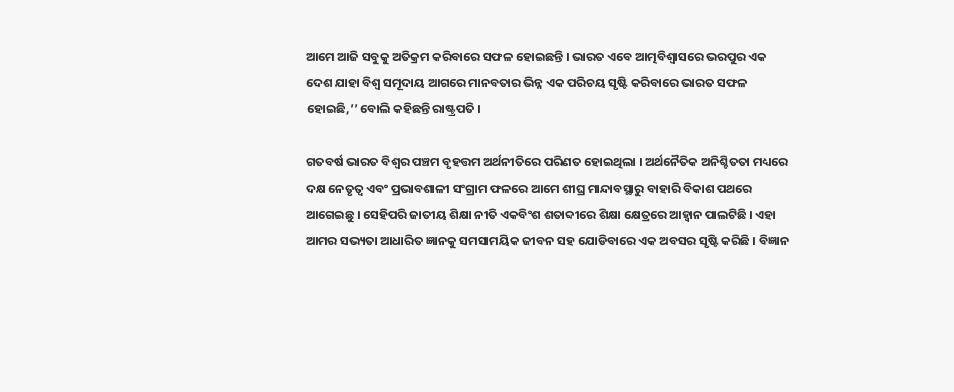ଆମେ ଆଜି ସବୁକୁ ଅତିକ୍ରମ କରିବାରେ ସଫଳ ହୋଇଛନ୍ତି । ଭାରତ ଏବେ ଆତ୍ମବିଶ୍ବାସରେ ଭରପୁର ଏକ ଦେଶ ଯାହା ବିଶ୍ବ ସମୂଦାୟ ଆଗରେ ମାନବତାର ଭିନ୍ନ ଏକ ପରିଚୟ ସୃଷ୍ଟି କରିବାରେ ଭାରତ ସଫଳ ହୋଇଛି,’’ ବୋଲି କହିଛନ୍ତି ରାଷ୍ଟ୍ରପତି ।

ଗତବର୍ଷ ଭାରତ ବିଶ୍ୱର ପଞ୍ଚମ ବୃହତ୍ତମ ଅର୍ଥନୀତିରେ ପରିଣତ ହୋଇଥିଲା । ଅର୍ଥନୈତିକ ଅନିଶ୍ଚିତତା ମଧ୍ୟରେ ଦକ୍ଷ ନେତୃତ୍ୱ ଏବଂ ପ୍ରଭାବଶାଳୀ ସଂଗ୍ରାମ ଫଳରେ ଆମେ ଶୀଘ୍ର ମାନ୍ଦାବସ୍ଥାରୁ ବାହାରି ବିକାଶ ପଥରେ ଆଗେଇଛୁ । ସେହିପରି ଜାତୀୟ ଶିକ୍ଷା ନୀତି ଏକବିଂଶ ଶତାବ୍ଦୀରେ ଶିକ୍ଷା କ୍ଷେତ୍ରରେ ଆହ୍ବାନ ପାଲଟିଛି । ଏହା ଆମର ସଭ୍ୟତା ଆଧାରିତ ଜ୍ଞାନକୁ ସମସାମୟିକ ଜୀବନ ସହ ଯୋଡିବାରେ ଏକ ଅବସର ସୃଷ୍ଟି କରିଛି । ବିଜ୍ଞାନ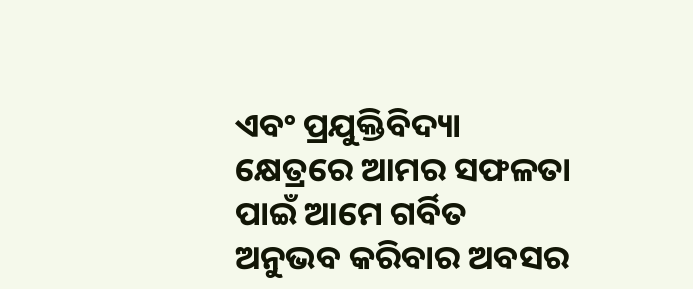ଏବଂ ପ୍ରଯୁକ୍ତିବିଦ୍ୟା କ୍ଷେତ୍ରରେ ଆମର ସଫଳତା ପାଇଁ ଆମେ ଗର୍ବିତ ଅନୁଭବ କରିବାର ଅବସର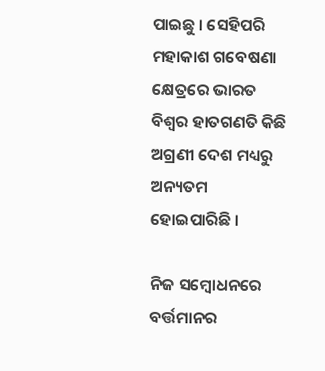ପାଇଛୁ । ସେହିପରି ମହାକାଶ ଗବେଷଣା କ୍ଷେତ୍ରରେ ଭାରତ ବିଶ୍ବର ହାତଗଣତି କିଛି ଅଗ୍ରଣୀ ଦେଶ ମଧ୍ୟରୁ ଅନ୍ୟତମ ହୋଇପାରିଛି ।

ନିଜ ସମ୍ବୋଧନରେ ବର୍ତ୍ତମାନର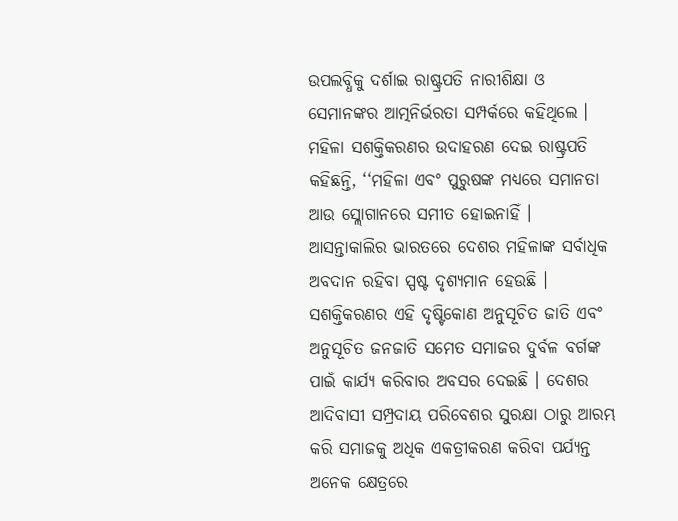ଉପଲବ୍ଧିକୁ ଦର୍ଶାଇ ରାଷ୍ଟ୍ରପତି ନାରୀଶିକ୍ଷା ଓ ସେମାନଙ୍କର ଆତ୍ମନିର୍ଭରତା ସମ୍ପର୍କରେ କହିଥିଲେ । ମହିଳା ସଶକ୍ତିକରଣର ଉଦାହରଣ ଦେଇ ରାଷ୍ଟ୍ରପତି କହିଛନ୍ତି, ‘‘ମହିଳା ଏବଂ ପୁରୁଷଙ୍କ ମଧ୍ୟରେ ସମାନତା ଆଉ ସ୍ଲୋଗାନରେ ସମୀତ ହୋଇନାହିଁ । ଆସନ୍ତାକାଲିର ଭାରତରେ ଦେଶର ମହିଳାଙ୍କ ସର୍ବାଧିକ ଅବଦାନ ରହିବା ସ୍ପଷ୍ଟ ଦୃଶ୍ୟମାନ ହେଉଛି । ସଶକ୍ତିକରଣର ଏହି ଦୃଷ୍ଟିକୋଣ ଅନୁସୂଚିତ ଜାତି ଏବଂ ଅନୁସୂଚିତ ଜନଜାତି ସମେତ ସମାଜର ଦୁର୍ବଳ ବର୍ଗଙ୍କ ପାଇଁ କାର୍ଯ୍ୟ କରିବାର ଅବସର ଦେଇଛି । ଦେଶର ଆଦିବାସୀ ସମ୍ପ୍ରଦାୟ ପରିବେଶର ସୁରକ୍ଷା ଠାରୁ ଆରମ୍ଭ କରି ସମାଜକୁ ଅଧିକ ଏକତ୍ରୀକରଣ କରିବା ପର୍ଯ୍ୟନ୍ତ ଅନେକ କ୍ଷେତ୍ରରେ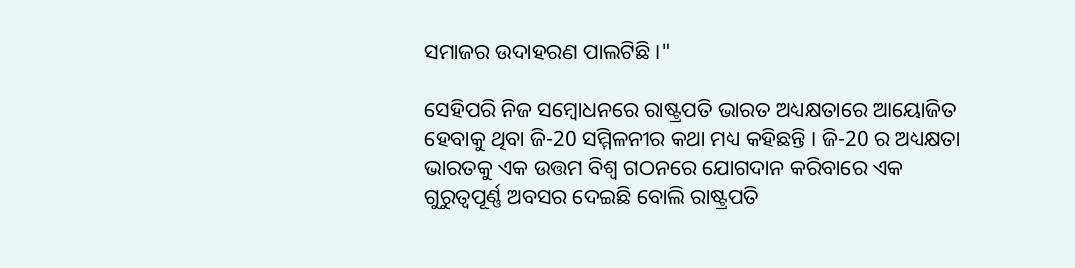ସମାଜର ଉଦାହରଣ ପାଲଟିଛି ।"

ସେହିପରି ନିଜ ସମ୍ବୋଧନରେ ରାଷ୍ଟ୍ରପତି ଭାରତ ଅଧ୍ୟକ୍ଷତାରେ ଆୟୋଜିତ ହେବାକୁ ଥିବା ଜି-20 ସମ୍ମିଳନୀର କଥା ମଧ୍ୟ କହିଛନ୍ତି । ଜି-20 ର ଅଧ୍ୟକ୍ଷତା ଭାରତକୁ ଏକ ଉତ୍ତମ ବିଶ୍ୱ ଗଠନରେ ଯୋଗଦାନ କରିବାରେ ଏକ ଗୁରୁତ୍ୱପୂର୍ଣ୍ଣ ଅବସର ଦେଇଛି ବୋଲି ରାଷ୍ଟ୍ରପତି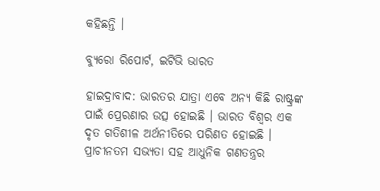କହିଛନ୍ତି ।

ବ୍ୟୁରୋ ରିପୋର୍ଟ, ଇଟିଭି ଭାରତ

ହାଇଦ୍ରାବାଦ: ଭାରତର ଯାତ୍ରା ଏବେ ଅନ୍ୟ କିଛି ରାଷ୍ଟ୍ରଙ୍କ ପାଇଁ ପ୍ରେରଣାର ଉତ୍ସ ହୋଇଛି । ଭାରତ ବିଶ୍ବର ଏକ ଦୃତ ଗତିଶୀଳ ଅର୍ଥନୀତିରେ ପରିଣତ ହୋଇଛି । ପ୍ରାଚୀନତମ ସଭ୍ୟତା ସହ ଆଧୁନିକ ଗଣତନ୍ତ୍ରର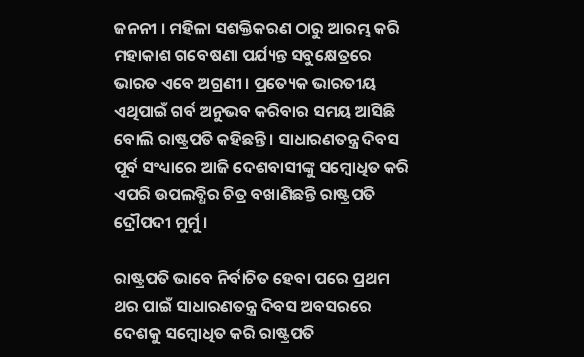ଜନନୀ । ମହିଳା ସଶକ୍ତିକରଣ ଠାରୁ ଆରମ୍ଭ କରି ମହାକାଶ ଗବେଷଣା ପର୍ଯ୍ୟନ୍ତ ସବୁକ୍ଷେତ୍ରରେ ଭାରତ ଏବେ ଅଗ୍ରଣୀ । ପ୍ରତ୍ୟେକ ଭାରତୀୟ ଏଥିପାଇଁ ଗର୍ବ ଅନୁଭବ କରିବାର ସମୟ ଆସିଛି ବୋଲି ରାଷ୍ଟ୍ରପତି କହିଛନ୍ତି । ସାଧାରଣତନ୍ତ୍ର ଦିବସ ପୂର୍ବ ସଂଧ୍ୟାରେ ଆଜି ଦେଶବାସୀଙ୍କୁ ସମ୍ବୋଧିତ କରି ଏପରି ଉପଲବ୍ଧିର ଚିତ୍ର ବଖାଣିଛନ୍ତି ରାଷ୍ଟ୍ରପତି ଦ୍ରୌପଦୀ ମୁର୍ମୁ ।

ରାଷ୍ଟ୍ରପତି ଭାବେ ନିର୍ବାଚିତ ହେବା ପରେ ପ୍ରଥମ ଥର ପାଇଁ ସାଧାରଣତନ୍ତ୍ର ଦିବସ ଅବସରରେ ଦେଶକୁ ସମ୍ବୋଧିତ କରି ରାଷ୍ଟ୍ରପତି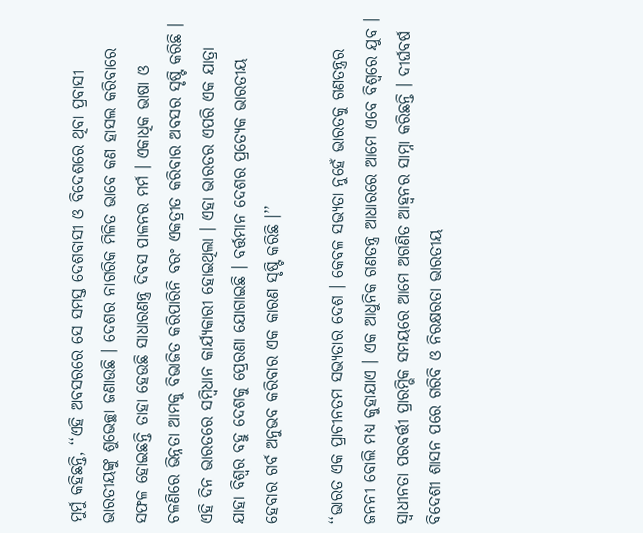ମୁର୍ମୁ କହିଛନ୍ତି, ‘‘ଏହି ଅବସରରେ ସେ ସମସ୍ତ ଦେଶବାସୀ ଓ ବିଦେଶରେ ଥିବା ପ୍ରବାସୀ ଭାରତୀୟଙ୍କୁ ଶୁଭେଚ୍ଛା ଜଣାଉଛି । ଦେଶର ନାଗରିକ ମିଳିତ ଭାବେ କଣ ହାସଲ କରିବାରେ ସଫଳ ହୋଇଛନ୍ତି ତାହା ହେଉଛି ସାଧାରଣନ୍ତ୍ର ଦିବସ ପାଳନର ମର୍ମ । ଏକାଧିକ ଭାଷା ଓ ଚଳଣିରେ ଭିନ୍ନତା ଆମକୁ ବିଭାଜିତ କରିପାରିନି ବରଂ ଏକତ୍ରୀତ କରିବାର ଅବସର ସୃଷ୍ଟି କରିଛି । ଏହି ଦିନ ଭାରତରେ ସମ୍ବିଧାନ କାର୍ଯ୍ୟକାରୀ ହୋଇଥିଲା । ଏହା ଭାରତର ଏପରି ଏକ ଯାତ୍ରା ଯାହା ବିଶ୍ବର ବହୁ ଦେଶକୁ ପ୍ରେରଣା ଯୋଗାଇଛି । ବର୍ତ୍ତମାନ ଦେଶର ପ୍ରତ୍ୟେକ ଭାରତୀୟ ହେବାର ଗର୍ବ ଅନୁଭବ କରିବାର ଏକ କାରଣ ସୃଷ୍ଟି କରିଛି ।’’

‘‘ଭାରତ ଏକ ପ୍ରାଚୀନତମ ସଭ୍ୟତାର ଦେଶ । କେବଳ ସଭ୍ୟତା ନୁହେଁ ଭାରତକୁ ଗଣତନ୍ତ୍ରର ଜନନୀ ବୋଲି ମଧ୍ୟ କୁହାଯାଏ । ଏକ ଆଧୁନିକ ଗଣତନ୍ତ୍ର ଆଧାରରେ ଆମେ ଏବେ ବିଶ୍ବରେ ଯୁବ । ସ୍ବାଧୀନତା ପରବର୍ତ୍ତୀ ପ୍ରାରମ୍ଭିକ ସମୟରେ ଆମେ ଅଗଣିତ ଆହ୍ବନର ସାମ୍ନା କରିଛନ୍ତି । ଦୀର୍ଘବର୍ଷ ବିଦେଶୀ ଶାସନ ପରେ ଗରିବି ଓ ନିରକ୍ଷରତା ଭାରତୀୟ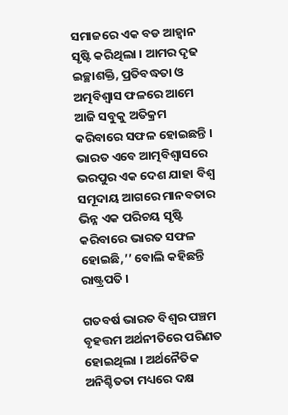ସମାଜରେ ଏକ ବଡ ଆହ୍ବାନ ସୃଷ୍ଟି କରିଥିଲା । ଆମର ଦୃଢ ଇଚ୍ଛାଶକ୍ତି, ପ୍ରତିବଦ୍ଧତା ଓ ଅତ୍ମବିଶ୍ବାସ ଫଳରେ ଆମେ ଆଜି ସବୁକୁ ଅତିକ୍ରମ କରିବାରେ ସଫଳ ହୋଇଛନ୍ତି । ଭାରତ ଏବେ ଆତ୍ମବିଶ୍ବାସରେ ଭରପୁର ଏକ ଦେଶ ଯାହା ବିଶ୍ବ ସମୂଦାୟ ଆଗରେ ମାନବତାର ଭିନ୍ନ ଏକ ପରିଚୟ ସୃଷ୍ଟି କରିବାରେ ଭାରତ ସଫଳ ହୋଇଛି,’’ ବୋଲି କହିଛନ୍ତି ରାଷ୍ଟ୍ରପତି ।

ଗତବର୍ଷ ଭାରତ ବିଶ୍ୱର ପଞ୍ଚମ ବୃହତ୍ତମ ଅର୍ଥନୀତିରେ ପରିଣତ ହୋଇଥିଲା । ଅର୍ଥନୈତିକ ଅନିଶ୍ଚିତତା ମଧ୍ୟରେ ଦକ୍ଷ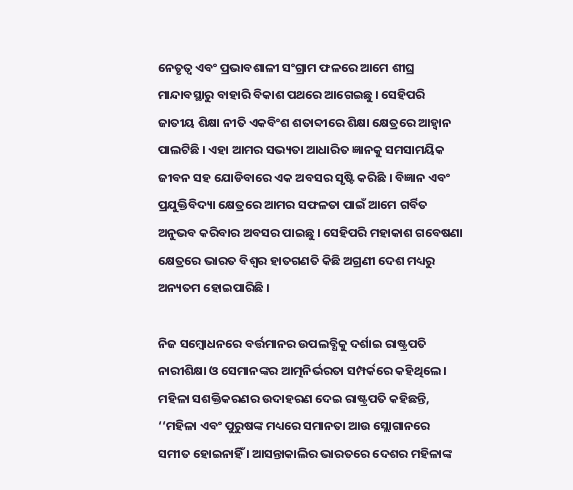ନେତୃତ୍ୱ ଏବଂ ପ୍ରଭାବଶାଳୀ ସଂଗ୍ରାମ ଫଳରେ ଆମେ ଶୀଘ୍ର ମାନ୍ଦାବସ୍ଥାରୁ ବାହାରି ବିକାଶ ପଥରେ ଆଗେଇଛୁ । ସେହିପରି ଜାତୀୟ ଶିକ୍ଷା ନୀତି ଏକବିଂଶ ଶତାବ୍ଦୀରେ ଶିକ୍ଷା କ୍ଷେତ୍ରରେ ଆହ୍ବାନ ପାଲଟିଛି । ଏହା ଆମର ସଭ୍ୟତା ଆଧାରିତ ଜ୍ଞାନକୁ ସମସାମୟିକ ଜୀବନ ସହ ଯୋଡିବାରେ ଏକ ଅବସର ସୃଷ୍ଟି କରିଛି । ବିଜ୍ଞାନ ଏବଂ ପ୍ରଯୁକ୍ତିବିଦ୍ୟା କ୍ଷେତ୍ରରେ ଆମର ସଫଳତା ପାଇଁ ଆମେ ଗର୍ବିତ ଅନୁଭବ କରିବାର ଅବସର ପାଇଛୁ । ସେହିପରି ମହାକାଶ ଗବେଷଣା କ୍ଷେତ୍ରରେ ଭାରତ ବିଶ୍ବର ହାତଗଣତି କିଛି ଅଗ୍ରଣୀ ଦେଶ ମଧ୍ୟରୁ ଅନ୍ୟତମ ହୋଇପାରିଛି ।

ନିଜ ସମ୍ବୋଧନରେ ବର୍ତ୍ତମାନର ଉପଲବ୍ଧିକୁ ଦର୍ଶାଇ ରାଷ୍ଟ୍ରପତି ନାରୀଶିକ୍ଷା ଓ ସେମାନଙ୍କର ଆତ୍ମନିର୍ଭରତା ସମ୍ପର୍କରେ କହିଥିଲେ । ମହିଳା ସଶକ୍ତିକରଣର ଉଦାହରଣ ଦେଇ ରାଷ୍ଟ୍ରପତି କହିଛନ୍ତି, ‘‘ମହିଳା ଏବଂ ପୁରୁଷଙ୍କ ମଧ୍ୟରେ ସମାନତା ଆଉ ସ୍ଲୋଗାନରେ ସମୀତ ହୋଇନାହିଁ । ଆସନ୍ତାକାଲିର ଭାରତରେ ଦେଶର ମହିଳାଙ୍କ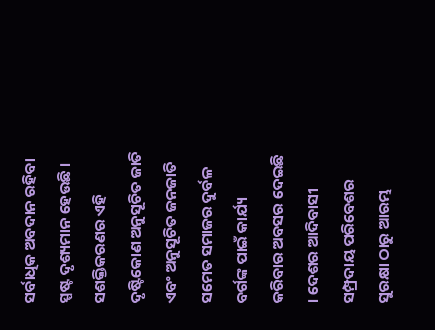ସର୍ବାଧିକ ଅବଦାନ ରହିବା ସ୍ପଷ୍ଟ ଦୃଶ୍ୟମାନ ହେଉଛି । ସଶକ୍ତିକରଣର ଏହି ଦୃଷ୍ଟିକୋଣ ଅନୁସୂଚିତ ଜାତି ଏବଂ ଅନୁସୂଚିତ ଜନଜାତି ସମେତ ସମାଜର ଦୁର୍ବଳ ବର୍ଗଙ୍କ ପାଇଁ କାର୍ଯ୍ୟ କରିବାର ଅବସର ଦେଇଛି । ଦେଶର ଆଦିବାସୀ ସମ୍ପ୍ରଦାୟ ପରିବେଶର ସୁରକ୍ଷା ଠାରୁ ଆରମ୍ଭ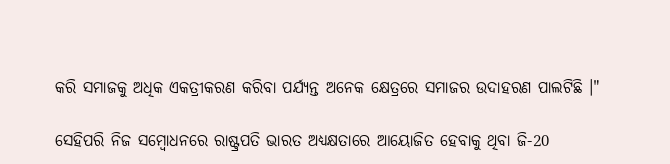କରି ସମାଜକୁ ଅଧିକ ଏକତ୍ରୀକରଣ କରିବା ପର୍ଯ୍ୟନ୍ତ ଅନେକ କ୍ଷେତ୍ରରେ ସମାଜର ଉଦାହରଣ ପାଲଟିଛି ।"

ସେହିପରି ନିଜ ସମ୍ବୋଧନରେ ରାଷ୍ଟ୍ରପତି ଭାରତ ଅଧ୍ୟକ୍ଷତାରେ ଆୟୋଜିତ ହେବାକୁ ଥିବା ଜି-20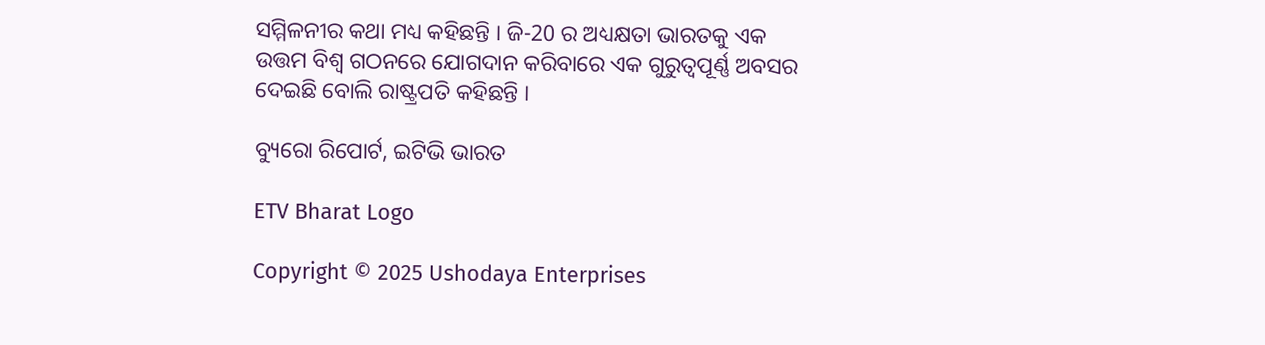ସମ୍ମିଳନୀର କଥା ମଧ୍ୟ କହିଛନ୍ତି । ଜି-20 ର ଅଧ୍ୟକ୍ଷତା ଭାରତକୁ ଏକ ଉତ୍ତମ ବିଶ୍ୱ ଗଠନରେ ଯୋଗଦାନ କରିବାରେ ଏକ ଗୁରୁତ୍ୱପୂର୍ଣ୍ଣ ଅବସର ଦେଇଛି ବୋଲି ରାଷ୍ଟ୍ରପତି କହିଛନ୍ତି ।

ବ୍ୟୁରୋ ରିପୋର୍ଟ, ଇଟିଭି ଭାରତ

ETV Bharat Logo

Copyright © 2025 Ushodaya Enterprises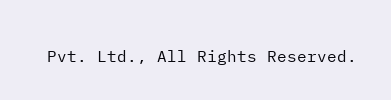Pvt. Ltd., All Rights Reserved.